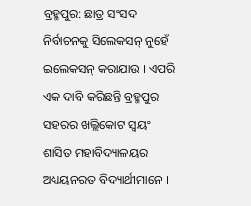ବ୍ରହ୍ମପୁର: ଛାତ୍ର ସଂସଦ ନିର୍ବାଚନକୁ ସିଲେକସନ୍ ନୁହେଁ ଇଲେକସନ୍ କରାଯାଉ । ଏପରି ଏକ ଦାବି କରିଛନ୍ତି ବ୍ରହ୍ମପୁର ସହରର ଖଲ୍ଲିକୋଟ ସ୍ବୟଂ ଶାସିତ ମହାବିଦ୍ୟାଳୟର ଅଧ୍ୟୟନରତ ବିଦ୍ୟାର୍ଥୀମାନେ ।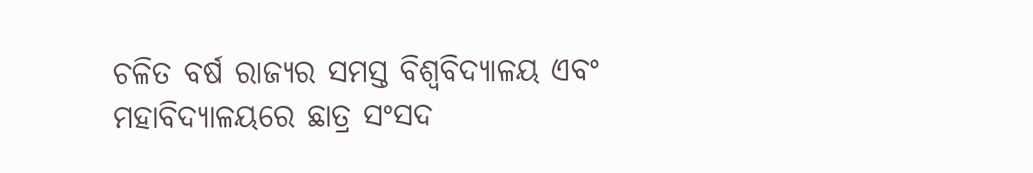ଚଳିତ ବର୍ଷ ରାଜ୍ୟର ସମସ୍ତ ବିଶ୍ବବିଦ୍ୟାଳୟ ଏବଂ ମହାବିଦ୍ୟାଳୟରେ ଛାତ୍ର ସଂସଦ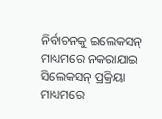ନିର୍ବାଚନକୁ ଇଲେକସନ୍ ମାଧ୍ୟମରେ ନକରାଯାଇ ସିଲେକସନ୍ ପ୍ରକ୍ରିୟା ମାଧ୍ୟମରେ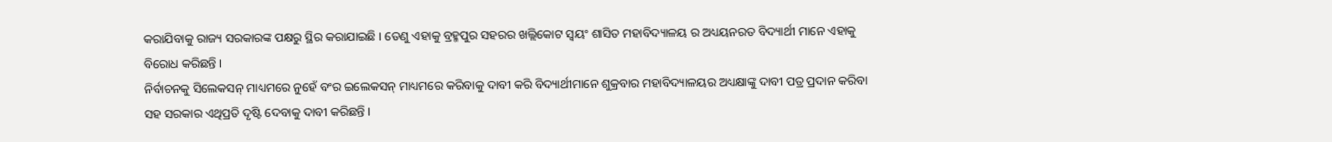କରାଯିବାକୁ ରାଜ୍ୟ ସରକାରଙ୍କ ପକ୍ଷରୁ ସ୍ଥିର କରାଯାଇଛି । ତେଣୁ ଏହାକୁ ବ୍ରହ୍ମପୁର ସହରର ଖଲ୍ଲିକୋଟ ସ୍ବୟଂ ଶାସିତ ମହାବିଦ୍ୟାଳୟ ର ଅଧ୍ୟୟନରତ ବିଦ୍ୟାର୍ଥୀ ମାନେ ଏହାକୁ ବିରୋଧ କରିଛନ୍ତି ।
ନିର୍ବାଚନକୁ ସିଲେକସନ୍ ମାଧ୍ୟମରେ ନୁହେଁ ବଂର ଇଲେକସନ୍ ମାଧ୍ୟମରେ କରିବାକୁ ଦାବୀ କରି ବିଦ୍ୟାର୍ଥୀମାନେ ଶୁକ୍ରବାର ମହାବିଦ୍ୟାଳୟର ଅଧ୍ୟକ୍ଷାଙ୍କୁ ଦାବୀ ପତ୍ର ପ୍ରଦାନ କରିବା ସହ ସରକାର ଏଥିପ୍ରତି ଦୃଷ୍ଟି ଦେବାକୁ ଦାବୀ କରିଛନ୍ତି ।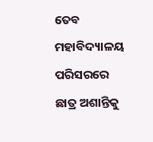ତେବ ମହାବିଦ୍ୟାଳୟ ପରିସରରେ ଛାତ୍ର ଅଶାନ୍ତିକୁ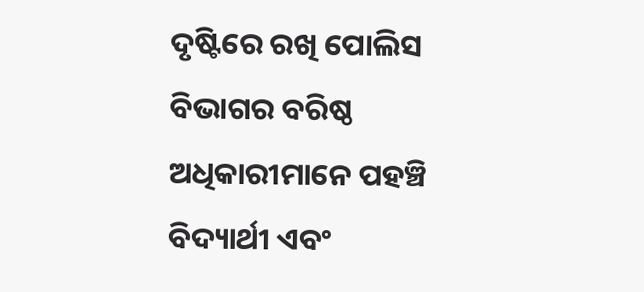ଦୃଷ୍ଟିରେ ରଖି ପୋଲିସ ବିଭାଗର ବରିଷ୍ଠ ଅଧିକାରୀମାନେ ପହଞ୍ଚି ବିଦ୍ୟାର୍ଥୀ ଏବଂ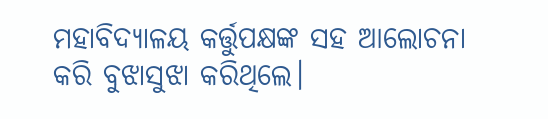ମହାବିଦ୍ୟାଳୟ କର୍ତ୍ତୁପକ୍ଷଙ୍କ ସହ ଆଲୋଚନା କରି ବୁଝାସୁଝା କରିଥିଲେ।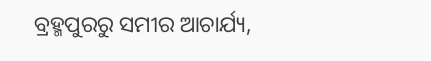ବ୍ରହ୍ମପୁରରୁ ସମୀର ଆଚାର୍ଯ୍ୟ,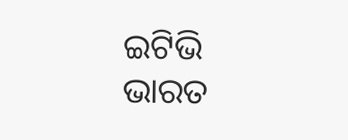ଇଟିଭି ଭାରତ